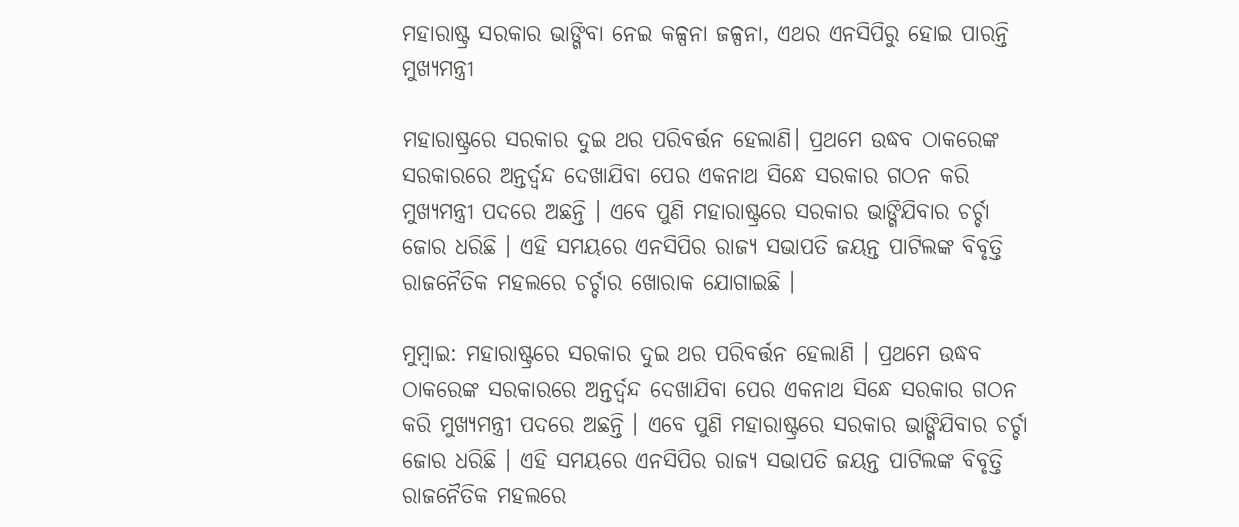ମହାରାଷ୍ଟ୍ର ସରକାର ଭାଙ୍ଗିବା ନେଇ କଳ୍ପନା ଜଳ୍ପନା, ଏଥର ଏନସିପିରୁ ହୋଇ ପାରନ୍ତି ମୁଖ୍ୟମନ୍ତ୍ରୀ

ମହାରାଷ୍ଟ୍ରରେ ସରକାର ଦୁଇ ଥର ପରିବର୍ତ୍ତନ ହେଲାଣି। ପ୍ରଥମେ ଉଦ୍ଧବ ଠାକରେଙ୍କ ସରକାରରେ ଅନ୍ତର୍ଦ୍ୱନ୍ଦ ଦେଖାଯିବା ପେର ଏକନାଥ ସିନ୍ଧେ ସରକାର ଗଠନ କରି ମୁଖ୍ୟମନ୍ତ୍ରୀ ପଦରେ ଅଛନ୍ତି । ଏବେ ପୁଣି ମହାରାଷ୍ଟ୍ରରେ ସରକାର ଭାଙ୍ଗିଯିବାର ଚର୍ଚ୍ଚା ଜୋର ଧରିଛି । ଏହି ସମୟରେ ଏନସିପିର ରାଜ୍ୟ ସଭାପତି ଜୟନ୍ତ ପାଟିଲଙ୍କ ବିବୃତ୍ତି ରାଜନୈତିକ ମହଲରେ ଚର୍ଚ୍ଚାର ଖୋରାକ ଯୋଗାଇଛି ।

ମୁମ୍ବାଇ: ମହାରାଷ୍ଟ୍ରରେ ସରକାର ଦୁଇ ଥର ପରିବର୍ତ୍ତନ ହେଲାଣି । ପ୍ରଥମେ ଉଦ୍ଧବ ଠାକରେଙ୍କ ସରକାରରେ ଅନ୍ତର୍ଦ୍ୱନ୍ଦ ଦେଖାଯିବା ପେର ଏକନାଥ ସିନ୍ଧେ ସରକାର ଗଠନ କରି ମୁଖ୍ୟମନ୍ତ୍ରୀ ପଦରେ ଅଛନ୍ତି । ଏବେ ପୁଣି ମହାରାଷ୍ଟ୍ରରେ ସରକାର ଭାଙ୍ଗିଯିବାର ଚର୍ଚ୍ଚା ଜୋର ଧରିଛି । ଏହି ସମୟରେ ଏନସିପିର ରାଜ୍ୟ ସଭାପତି ଜୟନ୍ତ ପାଟିଲଙ୍କ ବିବୃତ୍ତି ରାଜନୈତିକ ମହଲରେ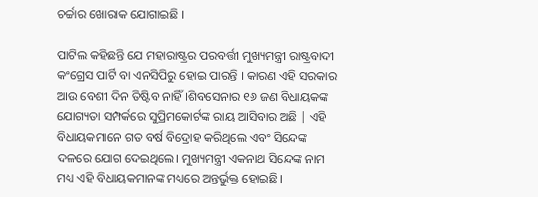ଚର୍ଚ୍ଚାର ଖୋରାକ ଯୋଗାଇଛି ।

ପାଟିଲ କହିଛନ୍ତି ଯେ ମହାରାଷ୍ଟ୍ରର ପରବର୍ତ୍ତୀ ମୁଖ୍ୟମନ୍ତ୍ରୀ ରାଷ୍ଟ୍ରବାଦୀ କଂଗ୍ରେସ ପାର୍ଟି ବା ଏନସିପିରୁ ହୋଇ ପାରନ୍ତି । କାରଣ ଏହି ସରକାର ଆଉ ବେଶୀ ଦିନ ତିଷ୍ଟିବ ନାହିଁ ।ଶିବସେନାର ୧୬ ଜଣ ବିଧାୟକଙ୍କ ଯୋଗ୍ୟତା ସମ୍ପର୍କରେ ସୁପ୍ରିମକୋର୍ଟଙ୍କ ରାୟ ଆସିବାର ଅଛି | ଏହି ବିଧାୟକମାନେ ଗତ ବର୍ଷ ବିଦ୍ରୋହ କରିଥିଲେ ଏବଂ ସିନ୍ଦେଙ୍କ ଦଳରେ ଯୋଗ ଦେଇଥିଲେ। ମୁଖ୍ୟମନ୍ତ୍ରୀ ଏକନାଥ ସିନ୍ଦେଙ୍କ ନାମ ମଧ୍ୟ ଏହି ବିଧାୟକମାନଙ୍କ ମଧ୍ୟରେ ଅନ୍ତର୍ଭୁକ୍ତ ହୋଇଛି।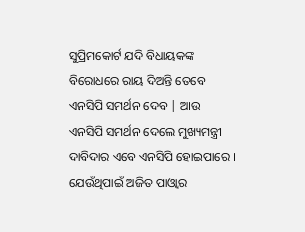ସୁପ୍ରିମକୋର୍ଟ ଯଦି ବିଧାୟକଙ୍କ ବିରୋଧରେ ରାୟ ଦିଅନ୍ତି ତେବେ ଏନସିପି ସମର୍ଥନ ଦେବ | ଆଉ ଏନସିପି ସମର୍ଥନ ଦେଲେ ମୁଖ୍ୟମନ୍ତ୍ରୀ ଦାବିଦାର ଏବେ ଏନସିପି ହୋଇପାରେ । ଯେଉଁଥିପାଇଁ ଅଜିତ ପାଓ୍ଵାର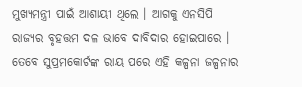ମୁଖ୍ୟମନ୍ତ୍ରୀ ପାଇଁ ଆଶାୟୀ ଥିଲେ । ଆଗକୁ ଏନସିପି ରାଜ୍ୟର ବୃହତ୍ତମ ଦଳ ଭାବେ ଦାବିଦାର ହୋଇପାରେ । ତେବେ ସୁପ୍ରମକୋର୍ଟଙ୍କ ରାୟ ପରେ ଏହି କଳ୍ପନା ଜଳ୍ପନାର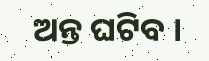ଅନ୍ତ ଘଟିବ ।